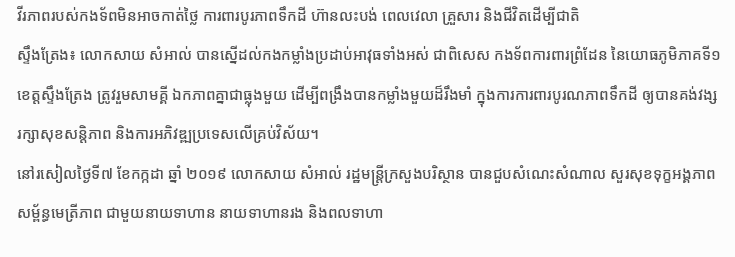វីរភាពរបស់កងទ័ពមិនអាចកាត់ថ្លៃ ការពារបូរភាពទឹកដី ហ៊ានលះបង់ ពេលវេលា គ្រួសារ និងជីវិតដើម្បីជាតិ
ស្ទឹងត្រែង៖ លោកសាយ សំអាល់ បានស្នើដល់កងកម្លាំងប្រដាប់អាវុធទាំងអស់ ជាពិសេស កងទ័ពការពារព្រំដែន នៃយោធភូមិភាគទី១ ខេត្តស្ទឹងត្រែង ត្រូវរួមសាមគ្គី ឯកភាពគ្នាជាធ្លុងមួយ ដើម្បីពង្រឹងបានកម្លាំងមួយដ៏រឹងមាំ ក្នុងការការពារបូរណភាពទឹកដី ឲ្យបានគង់វង្ស រក្សាសុខសន្តិភាព និងការអភិវឌ្ឍប្រទេសលើគ្រប់វិស័យ។
នៅរសៀលថ្ងៃទី៧ ខែកក្កដា ឆ្នាំ ២០១៩ លោកសាយ សំអាល់ រដ្ឋមន្ត្រីក្រសួងបរិស្ថាន បានជួបសំណេះសំណាល សួរសុខទុក្ខអង្គភាពសម្ព័ន្ធមេត្រីភាព ជាមួយនាយទាហាន នាយទាហានរង និងពលទាហា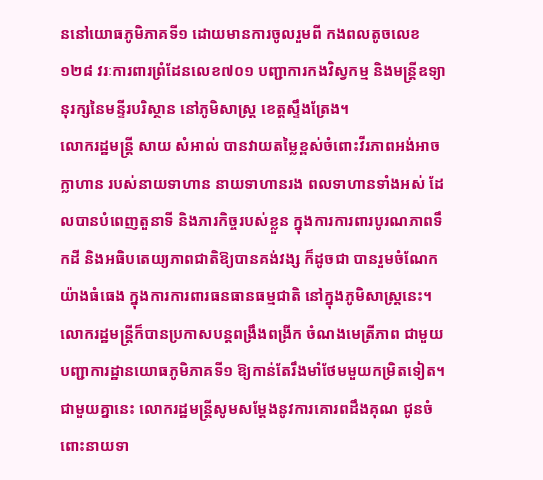ននៅយោធភូមិភាគទី១ ដោយមានការចូលរួមពី កងពលតូចលេខ១២៨ វរៈការពារព្រំដែនលេខ៧០១ បញ្ជាការកងវិស្វកម្ម និងមន្ត្រីឧទ្យានុរក្សនៃមន្ទីរបរិស្ថាន នៅភូមិសាស្ត្រ ខេត្តស្ទឹងត្រែង។
លោករដ្ឋមន្ត្រី សាយ សំអាល់ បានវាយតម្លៃខ្ពស់ចំពោះវីរភាពអង់អាចក្លាហាន របស់នាយទាហាន នាយទាហានរង ពលទាហានទាំងអស់ ដែលបានបំពេញតួនាទី និងភារកិច្ចរបស់ខ្លួន ក្នុងការការពារបូរណភាពទឹកដី និងអធិបតេយ្យភាពជាតិឱ្យបានគង់វង្ស ក៏ដូចជា បានរួមចំណែកយ៉ាងធំធេង ក្នុងការការពារធនធានធម្មជាតិ នៅក្នុងភូមិសាស្ត្រនេះ។
លោករដ្ឋមន្ត្រីក៏បានប្រកាសបន្តពង្រឹងពង្រីក ចំណងមេត្រីភាព ជាមួយបញ្ជាការដ្ឋានយោធភូមិភាគទី១ ឱ្យកាន់តែរឹងមាំថែមមួយកម្រិតទៀត។
ជាមួយគ្នានេះ លោករដ្ឋមន្ត្រីសូមសម្តែងនូវការគោរពដឹងគុណ ជូនចំពោះនាយទា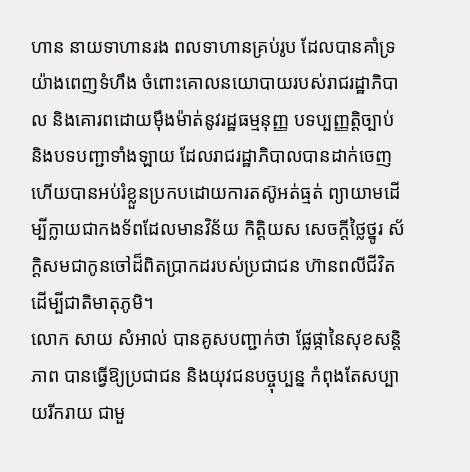ហាន នាយទាហានរង ពលទាហានគ្រប់រូប ដែលបានគាំទ្រយ៉ាងពេញទំហឹង ចំពោះគោលនយោបាយរបស់រាជរដ្ឋាភិបាល និងគោរពដោយម៉ឹងម៉ាត់នូវរដ្ឋធម្មនុញ្ញ បទប្បញ្ញត្តិច្បាប់ និងបទបញ្ជាទាំងឡាយ ដែលរាជរដ្ឋាភិបាលបានដាក់ចេញ ហើយបានអប់រំខ្លួនប្រកបដោយការតស៊ូអត់ធ្មត់ ព្យាយាមដើម្បីក្លាយជាកងទ័ពដែលមានវិន័យ កិត្តិយស សេចក្តីថ្លៃថ្នូរ ស័ក្តិសមជាកូនចៅដ៏ពិតប្រាកដរបស់ប្រជាជន ហ៊ានពលីជីវិតដើម្បីជាតិមាតុភូមិ។
លោក សាយ សំអាល់ បានគូសបញ្ជាក់ថា ផ្លែផ្កានៃសុខសន្តិភាព បានធ្វើឱ្យប្រជាជន និងយុវជនបច្ចុប្បន្ន កំពុងតែសប្បាយរីករាយ ជាមួ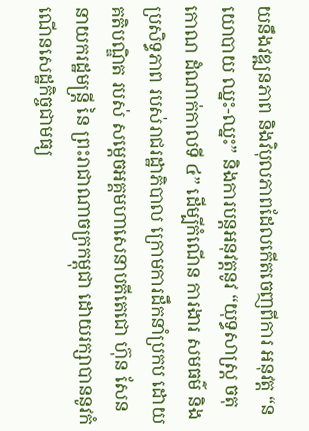យនឹងវឌ្ឍនភាព និងវិបុលភាពដែលកើតចេញពីការ អនុវត្ត “នយោបាយ ឈ្នះ-ឈ្នះ” និងការបន្តអនុវត្តនូវ “យុទ្ធសាស្រ្ត ចតុកោណ ដំណាក់កាលទី ៤” ដើម្បីកំណើន ការងារ សមធម៌ និង ប្រសិទ្ធភាព របស់រាជរដ្ឋាភិបាល ក្រោមការដឹកនាំប្រកប ដោយគតិបណ្ឌិត របស់ សម្តេចអគ្គមហាសេនាបតីតេជោ ហ៊ុន សែន នាយករដ្ឋមន្រ្តី នៃ ព្រះរាជាណាចក្រកម្ពុជា ដោយរក្សាបាននូវកំណើនសេដ្ឋកិច្ចជាមធ្យ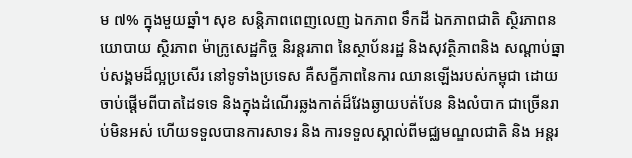ម ៧% ក្នុងមួយឆ្នាំ។ សុខ សន្តិភាពពេញលេញ ឯកភាព ទឹកដី ឯកភាពជាតិ ស្ថិរភាពនយោបាយ ស្ថិរភាព ម៉ាក្រូសេដ្ឋកិច្ច និរន្តរភាព នៃស្ថាប័នរដ្ឋ និងសុវត្ថិភាពនិង សណ្តាប់ធ្នាប់សង្គមដ៏ល្អប្រសើរ នៅទូទាំងប្រទេស គឺសក្ខីភាពនៃការ ឈានឡើងរបស់កម្ពុជា ដោយចាប់ផ្តើមពីបាតដៃទទេ និងក្នុងដំណើរឆ្លងកាត់ដ៏វែងឆ្ងាយបត់បែន និងលំបាក ជាច្រើនរាប់មិនអស់ ហើយទទួលបានការសាទរ និង ការទទួលស្គាល់ពីមជ្ឈមណ្ឌលជាតិ និង អន្តរ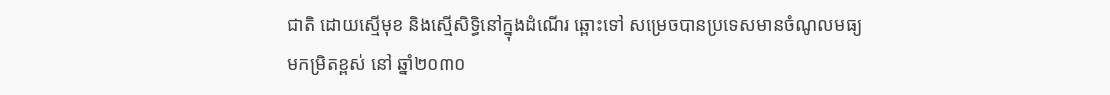ជាតិ ដោយស្មើមុខ និងស្មើសិទ្ធិនៅក្នុងដំណើរ ឆ្ពោះទៅ សម្រេចបានប្រទេសមានចំណូលមធ្យមកម្រិតខ្ពស់ នៅ ឆ្នាំ២០៣០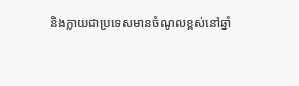និងក្លាយជាប្រទេសមានចំណូលខ្ពស់នៅឆ្នាំ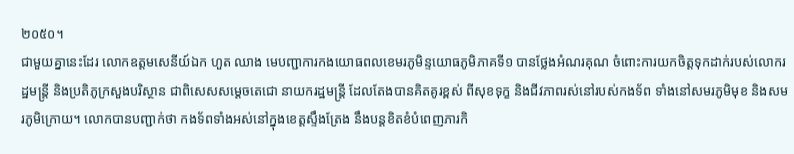២០៥០។
ជាមួយគ្នានេះដែរ លោកឧត្តមសេនីយ៍ឯក ហួត ឈាង មេបញ្ជាការកងយោធពលខេមរភូមិន្ទយោធភូមិភាគទី១ បានថ្លែងអំណរគុណ ចំពោះការយកចិត្តទុកដាក់របស់លោករដ្ឋមន្ត្រី និងប្រតិភូក្រសួងបរិស្ថាន ជាពិសេសសម្តេចតេជោ នាយករដ្ឋមន្រ្តី ដែលតែងបានគិតគូរខ្ពស់ ពីសុខទុក្ខ និងជីវភាពរស់នៅរបស់កងទ័ព ទាំងនៅសមរភូមិមុខ និងសមរភូមិក្រោយ។ លោកបានបញ្ជាក់ថា កងទ័ពទាំងអស់នៅក្នុងខេត្តស្ទឹងត្រែង នឹងបន្តខិតខំបំពេញភារកិ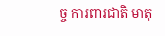ច្ច ការពារជាតិ មាតុ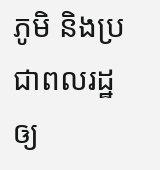ភូមិ និងប្រជាពលរដ្ឋ ឲ្យ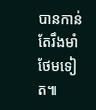បានកាន់តែរឹងមាំថែមទៀត៕